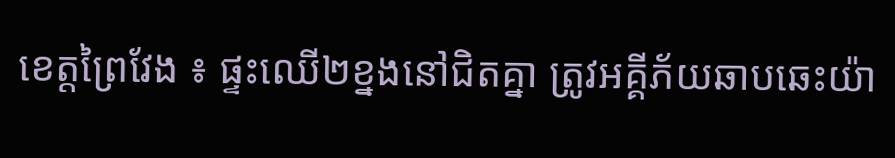ខេត្ដព្រៃវែង ៖ ផ្ទះឈើ២ខ្នងនៅជិតគ្នា ត្រូវអគ្គីភ័យឆាបឆេះយ៉ា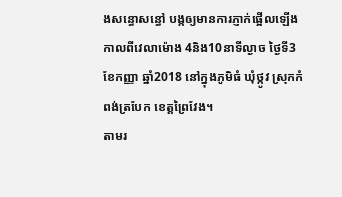ងសន្ធោសន្ធៅ បង្កឲ្យមានការភ្ញាក់ផ្អើលឡើង កាលពីវេលាម៉ោង 4និង10នាទីល្ងាច ថ្ងៃទី3 ខែកញ្ញា ឆ្នាំ2018 នៅក្នុងភូមិធំ ឃុំថ្កូវ ស្រុកកំពង់ត្របែក ខេត្តព្រៃវែង។
តាមរ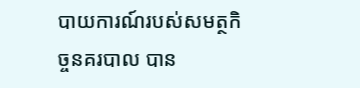បាយការណ៍របស់សមត្ថកិច្ចនគរបាល បាន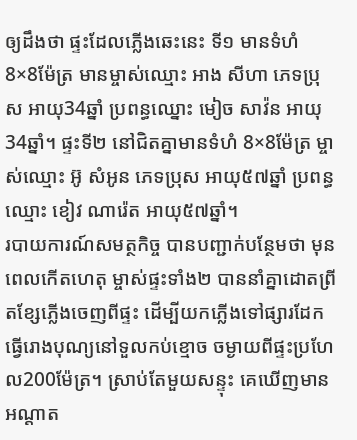ឲ្យដឹងថា ផ្ទះដែលភ្លើងឆេះនេះ ទី១ មានទំហំ 8×8ម៉ែត្រ មានម្ចាស់ឈ្មោះ អាង សីហា ភេទប្រុស អាយុ34ឆ្នាំ ប្រពន្ធឈ្នោះ មៀច សាវ៉ន អាយុ34ឆ្នាំ។ ផ្ទះទី២ នៅជិតគ្នាមានទំហំ 8×8ម៉ែត្រ ម្ចាស់ឈ្មោះ អ៊ូ សំអូន ភេទប្រុស អាយុ៥៧ឆ្នាំ ប្រពន្ធឈ្មោះ ខៀវ ណារ៉េត អាយុ៥៧ឆ្នាំ។
របាយការណ៍សមត្ថកិច្ច បានបញ្ជាក់បន្ថែមថា មុនពេលកើតហេតុ ម្ចាស់ផ្ទះទាំង២ បាននាំគ្នាដោតព្រីតខ្សែភ្លើងចេញពីផ្ទះ ដើម្បីយកភ្លើងទៅផ្សារដែក ធ្វើរោងបុណ្យនៅទួលកប់ខ្មោច ចម្ងាយពីផ្ទះប្រហែល200ម៉ែត្រ។ ស្រាប់តែមួយសន្ទុះ គេឃើញមានអណ្តាត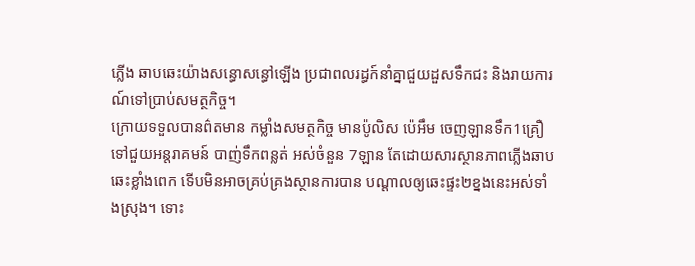ភ្លើង ឆាបឆេះយ៉ាងសន្ធោសន្ធៅឡើង ប្រជាពលរដ្ធក៍នាំគ្នាជួយដួសទឹកជះ និងរាយការណ៍ទៅប្រាប់សមត្ថកិច្ច។
ក្រោយទទួលបានព៌តមាន កម្លាំងសមត្ថកិច្ច មានប៉ូលិស ប៉េអឹម ចេញឡានទឹក1គ្រឿទៅជួយអន្តរាគមន៍ បាញ់ទឹកពន្លត់ អស់ចំនួន 7ឡាន តែដោយសារស្ថានភាពភ្លើងឆាបឆេះខ្លាំងពេក ទើបមិនអាចគ្រប់គ្រងស្ថានការបាន បណ្តាលឲ្យឆេះផ្ទះ២ខ្នងនេះអស់ទាំងស្រុង។ ទោះ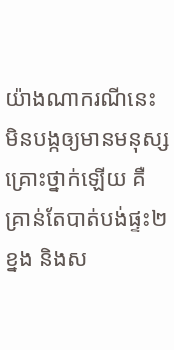យ៉ាងណាករណីនេះ មិនបង្កឲ្យមានមនុស្សគ្រោះថ្នាក់ឡើយ គឺគ្រាន់តែបាត់បង់ផ្ទះ២ខ្នង និងស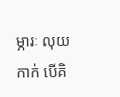ម្ភារៈ លុយកាក់ បើគិ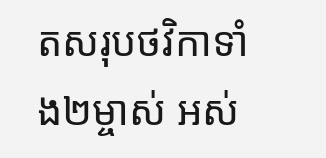តសរុបថវិកាទាំង២ម្ចាស់ អស់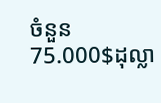ចំនួន 75.000$ដុល្លា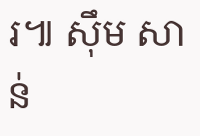រ៕ សុឹម សាន់